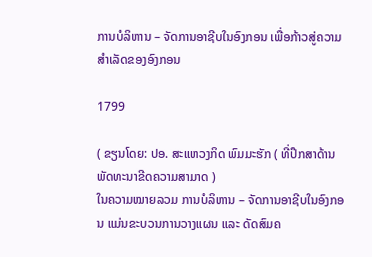ການບໍລິຫານ – ຈັດການອາຊີບໃນອົງກອນ ເພື່ອກ້າວສູ່ຄວາມສຳເລັດຂອງອົງກອນ

1799

( ຂຽນໂດຍ: ປອ. ສະແຫວງກິດ ພົມມະຮັກ ( ທີ່ປຶກສາດ້ານພັດທະນາຂີດຄວາມສາມາດ )
ໃນຄວາມໝາຍລວມ ການບໍລິຫານ – ຈັດການອາຊີບໃນອົງກອນ ແມ່ນຂະບວນການວາງແຜນ ແລະ ດັດສົມຄ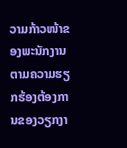ວາມກ້າວໜ້າຂອງພະນັກງານ ຕາມຄວາມຮຽກຮ້ອງຕ້ອງການຂອງວຽກງາ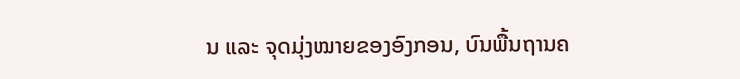ນ ແລະ ຈຸດມຸ່ງໝາຍຂອງອົງກອນ, ບົນພື້ນຖານຄ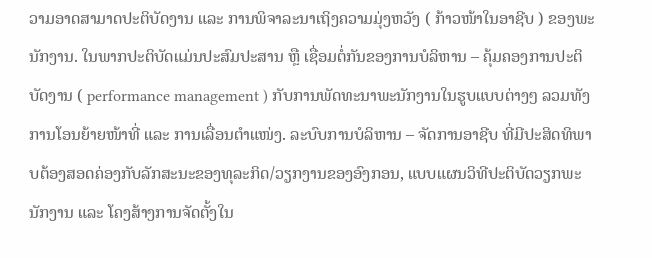ວາມອາດສາມາດປະຕິບັດງານ ແລະ ການພິຈາລະນາເຖິງຄວາມມຸ່ງຫວັງ ( ກ້າວໜ້າໃນອາຊີບ ) ຂອງພະນັກງານ. ໃນພາກປະຕິບັດແມ່ນປະສົມປະສານ ຫຼື ເຊື່ອມຕໍ່ກັນຂອງການບໍລິຫານ – ຄຸ້ມຄອງການປະຕິບັດງານ ( performance management ) ກັບການພັດທະນາພະນັກງານໃນຮູບແບບຕ່າງໆ ລວມທັງການໂອນຍ້າຍໜ້າທີ່ ແລະ ການເລື່ອນຕຳແໜ່ງ. ລະບົບການບໍລິຫານ – ຈັດການອາຊີບ ທີ່ມີປະສິດທິພາບຕ້ອງສອດຄ່ອງກັບລັກສະນະຂອງທຸລະກິດ/ວຽກງານຂອງອົງກອນ, ແບບແຜນວິທີປະຕິບັດວຽກພະນັກງານ ແລະ ໂຄງສ້າງການຈັດຕັ້ງໃນ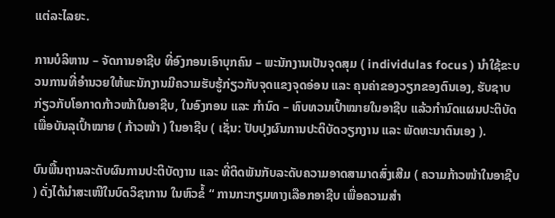ແຕ່ລະໄລຍະ.

ການບໍລິຫານ – ຈັດການອາຊີບ ທີ່ອົງກອນເອົາບຸກຄົນ – ພະນັກງານເປັນຈຸດສຸມ ( individulas focus ) ນຳໃຊ້ຂະບວນການທີ່ອຳນວຍໃຫ້ພະນັກງານມີຄວາມຮັບຮູ້ກ່ຽວກັບຈຸດແຂງຈຸດອ່ອນ ແລະ ຄຸນຄ່າຂອງວຽກຂອງຕົນເອງ, ຮັບຊາບກ່ຽວກັບໂອກາດກ້າວໜ້າໃນອາຊີບ, ໃນອົງກອນ ແລະ ກຳນົດ – ທົບທວນເປົ້າໝາຍໃນອາຊີບ ແລ້ວກຳນົດແຜນປະຕິບັດເພື່ອບັນລຸເປົ້າໝາຍ ( ກ້າວໜ້າ ) ໃນອາຊີບ ( ເຊັ່ນ: ປັບປຸງຜົນການປະຕິບັດວຽກງານ ແລະ ພັດທະນາຕົນເອງ ).

ບົນພື້ນຖານລະດັບຜົນການປະຕິບັດງານ ແລະ ທີ່ຕິດພັນກັບລະດັບຄວາມອາດສາມາດສົ່ງເສີມ ( ຄວາມກ້າວໜ້າໃນອາຊີບ ) ດັ່ງໄດ້ນຳສະເໜີໃນບົດວິຊາການ ໃນຫົວຂໍ້ “ ການກະກຽມທາງເລືອກອາຊີບ ເພື່ອຄວາມສຳ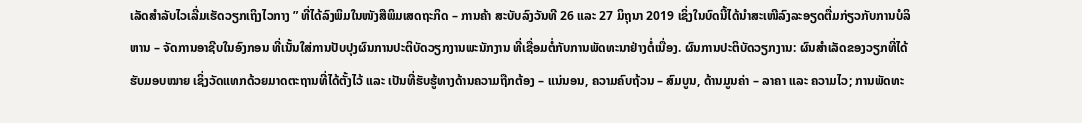ເລັດສຳລັບໄວເລີ່ມເຮັດວຽກເຖິງໄວກາງ ” ທີ່ໄດ້ລົງພິມໃນໜັງສືພິມເສດຖະກິດ – ການຄ້າ ສະບັບລົງວັນທີ 26 ແລະ 27 ມິຖຸນາ 2019 ເຊິ່ງໃນບົດນີ້ໄດ້ນຳສະເໜີລົງລະອຽດຕື່ມກ່ຽວກັບການບໍລິຫານ – ຈັດການອາຊີບໃນອົງກອນ ທີ່ເນັ້ນໃສ່ການປັບປຸງຜົນການປະຕິບັດວຽກງານພະນັກງານ ທີ່ເຊື່ອມຕໍ່ກັບການພັດທະນາຢ່າງຕໍ່ເນື່ອງ. ຜົນການປະຕິບັດວຽກງານ: ຜົນສໍາເລັດຂອງວຽກທີ່ໄດ້ຮັບມອບໝາຍ ເຊິ່ງວັດແທກດ້ວຍມາດຕະຖານທີ່ໄດ້ຕັ້ງໄວ້ ແລະ ເປັນທີ່ຮັບຮູ້ທາງດ້ານຄວາມຖືກຕ້ອງ – ແນ່ນອນ, ຄວາມຄົບຖ້ວນ – ສົມບູນ, ດ້ານມູນຄ່າ – ລາຄາ ແລະ ຄວາມໄວ; ການພັດທະ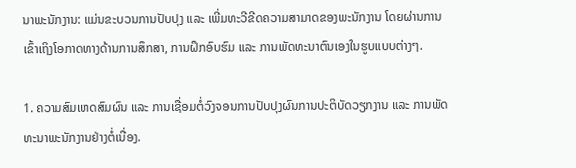ນາພະນັກງານ: ແມ່ນຂະບວນການປັບປຸງ ແລະ ເພີ່ມທະວີຂີດຄວາມສາມາດຂອງພະນັກງານ ໂດຍຜ່ານການເຂົ້າເຖິງໂອກາດທາງດ້ານການສຶກສາ, ການຝຶກອົບຮົມ ແລະ ການພັດທະນາຕົນເອງໃນຮູບແບບຕ່າງໆ.

1. ຄວາມສົມເຫດສົມຜົນ ແລະ ການເຊື່ອມຕໍ່ວົງຈອນການປັບປຸງຜົນການປະຕິບັດວຽກງານ ແລະ ການພັດທະນາພະນັກງານຢ່າງຕໍ່ເນື່ອງ.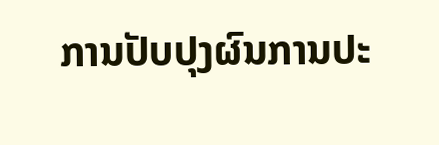ການປັບປຸງຜົນການປະ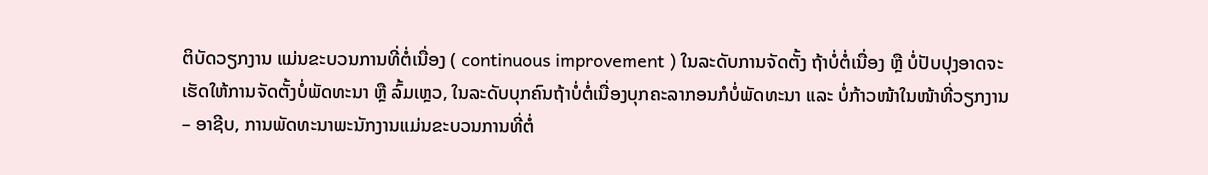ຕິບັດວຽກງານ ແມ່ນຂະບວນການທີ່ຕໍ່ເນື່ອງ ( continuous improvement ) ໃນລະດັບການຈັດຕັ້ງ ຖ້າບໍ່ຕໍ່ເນື່ອງ ຫຼື ບໍ່ປັບປຸງອາດຈະເຮັດໃຫ້ການຈັດຕັ້ງບໍ່ພັດທະນາ ຫຼື ລົ້ມເຫຼວ, ໃນລະດັບບຸກຄົນຖ້າບໍ່ຕໍ່ເນື່ອງບຸກຄະລາກອນກໍບໍ່ພັດທະນາ ແລະ ບໍ່ກ້າວໜ້າໃນໜ້າທີ່ວຽກງານ – ອາຊີບ, ການພັດທະນາພະນັກງານແມ່ນຂະບວນການທີ່ຕໍ່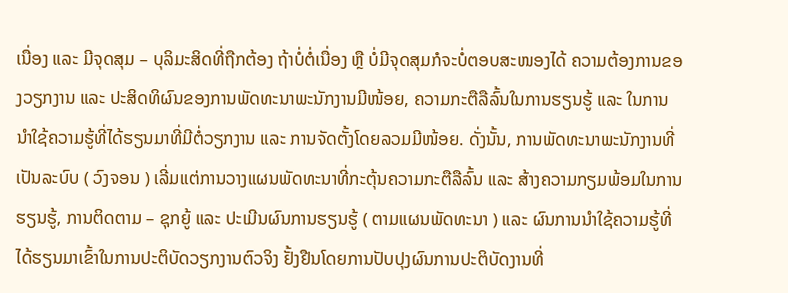ເນື່ອງ ແລະ ມີຈຸດສຸມ – ບຸລິມະສິດທີ່ຖືກຕ້ອງ ຖ້າບໍ່ຕໍ່ເນື່ອງ ຫຼື ບໍ່ມີຈຸດສຸມກໍຈະບໍ່ຕອບສະໜອງໄດ້ ຄວາມຕ້ອງການຂອງວຽກງານ ແລະ ປະສິດທິຜົນຂອງການພັດທະນາພະນັກງານມີໜ້ອຍ, ຄວາມກະຕືລືລົ້ນໃນການຮຽນຮູ້ ແລະ ໃນການນຳໃຊ້ຄວາມຮູ້ທີ່ໄດ້ຮຽນມາທີ່ມີຕໍ່ວຽກງານ ແລະ ການຈັດຕັ້ງໂດຍລວມມີໜ້ອຍ. ດັ່ງນັ້ນ, ການພັດທະນາພະນັກງານທີ່ເປັນລະບົບ ( ວົງຈອນ ) ເລີ່ມແຕ່ການວາງແຜນພັດທະນາທີ່ກະຕຸ້ນຄວາມກະຕືລືລົ້ນ ແລະ ສ້າງຄວາມກຽມພ້ອມໃນການຮຽນຮູ້, ການຕິດຕາມ – ຊຸກຍູ້ ແລະ ປະເມີນຜົນການຮຽນຮູ້ ( ຕາມແຜນພັດທະນາ ) ແລະ ຜົນການນໍາໃຊ້ຄວາມຮູ້ທີ່ໄດ້ຮຽນມາເຂົ້າໃນການປະຕິບັດວຽກງານຕົວຈິງ ຢັ້ງຢືນໂດຍການປັບປຸງຜົນການປະຕິບັດງານທີ່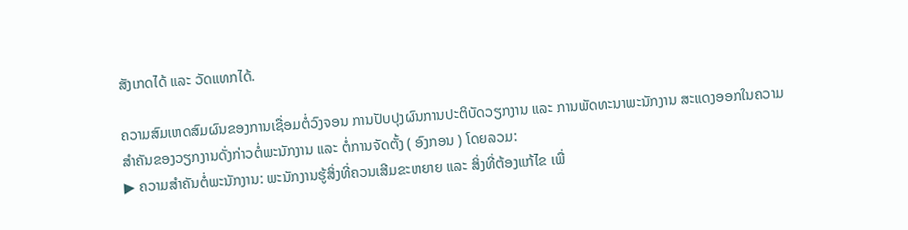ສັງເກດໄດ້ ແລະ ວັດແທກໄດ້.

ຄວາມສົມເຫດສົມຜົນຂອງການເຊື່ອມຕໍ່ວົງຈອນ ການປັບປຸງຜົນການປະຕິບັດວຽກງານ ແລະ ການພັດທະນາພະນັກງານ ສະແດງອອກໃນຄວາມສຳຄັນຂອງວຽກງານດັ່ງກ່າວຕໍ່ພະນັກງານ ແລະ ຕໍ່ການຈັດຕັ້ງ ( ອົງກອນ ) ໂດຍລວມ:
▶ ຄວາມສໍາຄັນຕໍ່ພະນັກງານ: ພະນັກງານຮູ້ສິ່ງທີ່ຄວນເສີມຂະຫຍາຍ ແລະ ສິ່ງທີ່ຕ້ອງແກ້ໄຂ ເພື່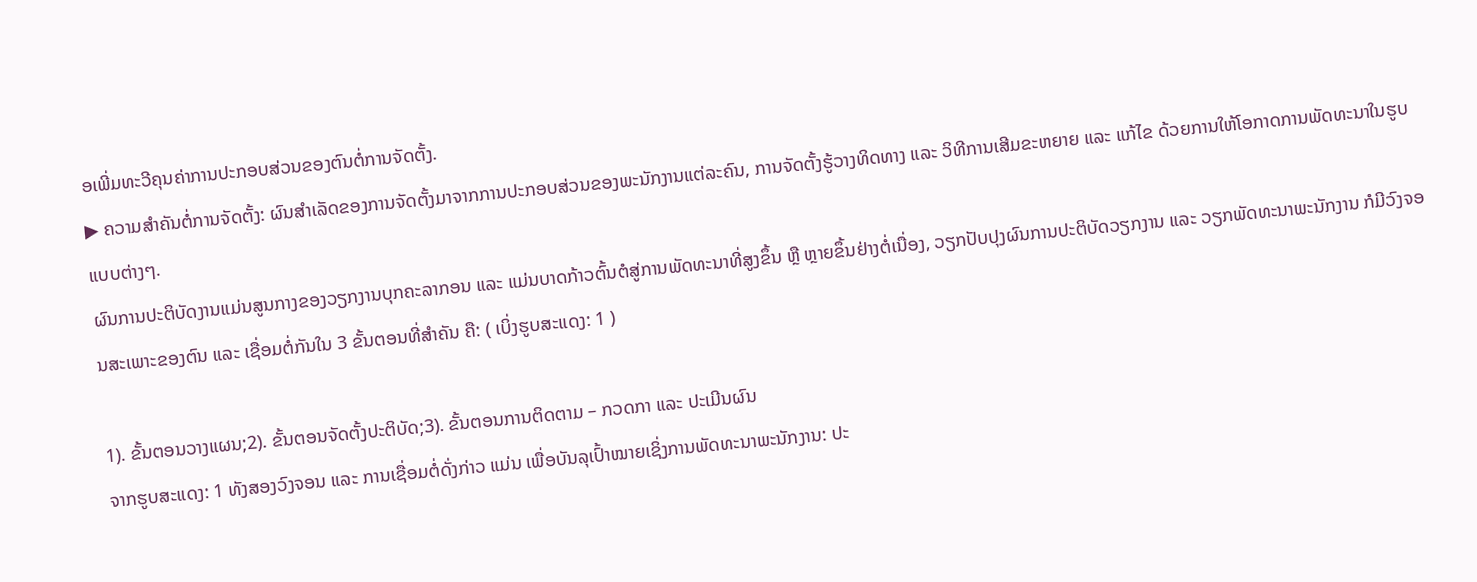ອເພີ່ມທະວີຄຸນຄ່າການປະກອບສ່ວນຂອງຕົນຕໍ່ການຈັດຕັ້ງ.
▶ ຄວາມສໍາຄັນຕໍ່ການຈັດຕັ້ງ: ຜົນສໍາເລັດຂອງການຈັດຕັ້ງມາຈາກການປະກອບສ່ວນຂອງພະນັກງານແຕ່ລະຄົນ, ການຈັດຕັ້ງຮູ້ວາງທິດທາງ ແລະ ວິທີການເສີມຂະຫຍາຍ ແລະ ແກ້ໄຂ ດ້ວຍການໃຫ້ໂອກາດການພັດທະນາໃນຮູບແບບຕ່າງໆ.
ຜົນການປະຕິບັດງານແມ່ນສູນກາງຂອງວຽກງານບຸກຄະລາກອນ ແລະ ແມ່ນບາດກ້າວຕົ້ນຕໍສູ່ການພັດທະນາທີ່ສູງຂຶ້ນ ຫຼື ຫຼາຍຂຶ້ນຢ່າງຕໍ່ເນື່ອງ, ວຽກປັບປຸງຜົນການປະຕິບັດວຽກງານ ແລະ ວຽກພັດທະນາພະນັກງານ ກໍມີວົງຈອນສະເພາະຂອງຕົນ ແລະ ເຊື່ອມຕໍ່ກັນໃນ 3 ຂັ້ນຕອນທີ່ສຳຄັນ ຄື: ( ເບິ່ງຮູບສະແດງ: 1 )

1). ຂັ້ນຕອນວາງແຜນ;2). ຂັ້ນຕອນຈັດຕັ້ງປະຕິບັດ;3). ຂັ້ນຕອນການຕິດຕາມ – ກວດກາ ແລະ ປະເມີນຜົນ
ຈາກຮູບສະແດງ: 1 ທັງສອງວົງຈອນ ແລະ ການເຊື່ອມຕໍ່ດັ່ງກ່າວ ແມ່ນ ເພື່ອບັນລຸເປົ້າໝາຍເຊິ່ງການພັດທະນາພະນັກງານ: ປະ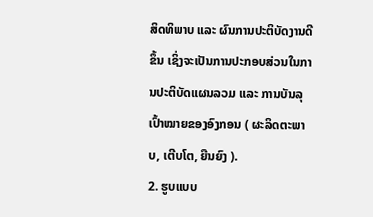ສິດທິພາບ ແລະ ຜົນການປະຕິບັດງານດີຂຶ້ນ ເຊິ່ງຈະເປັນການປະກອບສ່ວນໃນການປະຕິບັດແຜນລວມ ແລະ ການບັນລຸເປົ້າໝາຍຂອງອົງກອນ ( ຜະລິດຕະພາບ, ເຕີບໂຕ, ຍືນຍົງ ).
2. ຮູບແບບ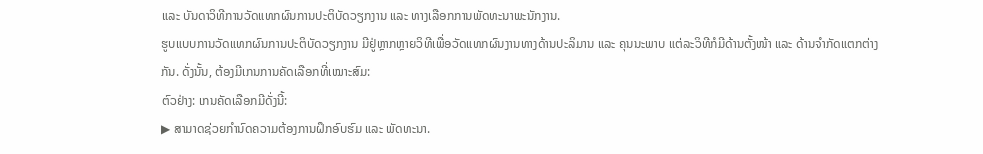ແລະ ບັນດາວິທີການວັດແທກຜົນການປະຕິບັດວຽກງານ ແລະ ທາງເລືອກການພັດທະນາພະນັກງານ.
ຮູບແບບການວັດແທກຜົນການປະຕິບັດວຽກງານ ມີຢູ່ຫຼາກຫຼາຍວິທີເພື່ອວັດແທກຜົນງານທາງດ້ານປະລິມານ ແລະ ຄຸນນະພາບ ແຕ່ລະວິທີກໍມີດ້ານຕັ້ງໜ້າ ແລະ ດ້ານຈໍາກັດແຕກຕ່າງກັນ. ດັ່ງນັ້ນ, ຕ້ອງມີເກນການຄັດເລືອກທີ່ເໝາະສົມ:
ຕົວຢ່າງ: ເກນຄັດເລືອກມີດັ່ງນີ້:
▶ ສາມາດຊ່ວຍກຳນົດຄວາມຕ້ອງການຝຶກອົບຮົມ ແລະ ພັດທະນາ.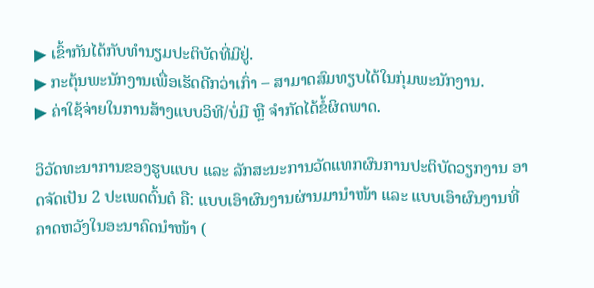▶ ເຂົ້າກັນໄດ້ກັບທໍານຽມປະຕິບັດທີ່ມີຢູ່.
▶ ກະຕຸ້ນພະນັກງານເພື່ອເຮັດດີກວ່າເກົ່າ – ສາມາດສົມທຽບໄດ້ໃນກຸ່ມພະນັກງານ.
▶ ຄ່າໃຊ້ຈ່າຍໃນການສ້າງແບບວິທີ/ບໍ່ມີ ຫຼື ຈໍາກັດໄດ້ຂໍ້ຜິດພາດ.

ວິວັດທະນາການຂອງຮູບແບບ ແລະ ລັກສະນະການວັດແທກຜົນການປະຕິບັດວຽກງານ ອາດຈັດເປັນ 2 ປະເພດຕົ້ນຕໍ ຄື: ແບບເອົາຜົນງານຜ່ານມານໍາໜ້າ ແລະ ແບບເອົາຜົນງານທີ່ຄາດຫວັງໃນອະນາຄົດນໍາໜ້າ (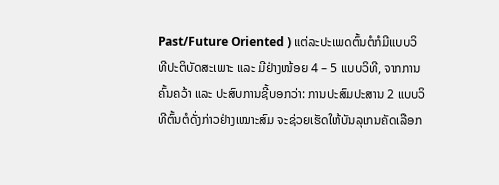Past/Future Oriented ) ແຕ່ລະປະເພດຕົ້ນຕໍກໍມີແບບວິທີປະຕິບັດສະເພາະ ແລະ ມີຢ່າງໜ້ອຍ 4 – 5 ແບບວິທີ, ຈາກການຄົ້ນຄວ້າ ແລະ ປະສົບການຊີ້ບອກວ່າ: ການປະສົມປະສານ 2 ແບບວິທີຕົ້ນຕໍດັ່ງກ່າວຢ່າງເໝາະສົມ ຈະຊ່ວຍເຮັດໃຫ້ບັນລຸເກນຄັດເລືອກ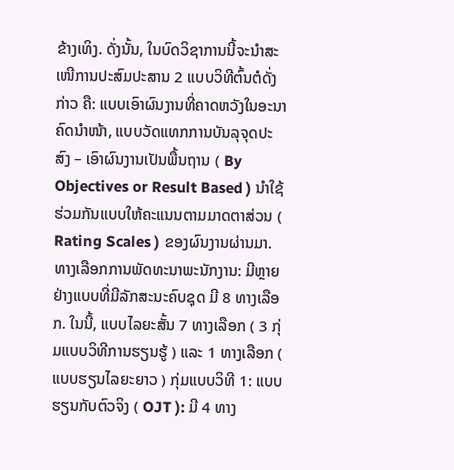ຂ້າງເທິງ. ດັ່ງນັ້ນ, ໃນບົດວິຊາການນີ້ຈະນຳສະເໜີການປະສົມປະສານ 2 ແບບວິທີຕົ້ນຕໍດັ່ງກ່າວ ຄື: ແບບເອົາຜົນງານທີ່ຄາດຫວັງໃນອະນາຄົດນໍາໜ້າ, ແບບວັດແທກການບັນລຸຈຸດປະສົງ – ເອົາຜົນງານເປັນພື້ນຖານ ( By Objectives or Result Based ) ນຳໃຊ້ຮ່ວມກັນແບບໃຫ້ຄະແນນຕາມມາດຕາສ່ວນ ( Rating Scales ) ຂອງຜົນງານຜ່ານມາ.
ທາງເລືອກການພັດທະນາພະນັກງານ: ມີຫຼາຍຢ່າງແບບທີ່ມີລັກສະນະຄົບຊຸດ ມີ 8 ທາງເລືອກ. ໃນນີ້, ແບບໄລຍະສັ້ນ 7 ທາງເລືອກ ( 3 ກຸ່ມແບບວິທີການຮຽນຮູ້ ) ແລະ 1 ທາງເລືອກ ( ແບບຮຽນໄລຍະຍາວ ) ກຸ່ມແບບວິທີ 1: ແບບຮຽນກັບຕົວຈິງ ( OJT ): ມີ 4 ທາງ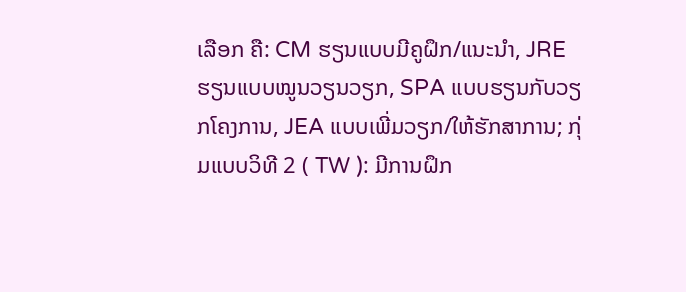ເລືອກ ຄື: CM ຮຽນແບບມີຄູຝຶກ/ແນະນໍາ, JRE ຮຽນແບບໝູນວຽນວຽກ, SPA ແບບຮຽນກັບວຽກໂຄງການ, JEA ແບບເພີ່ມວຽກ/ໃຫ້ຮັກສາການ; ກຸ່ມແບບວິທີ 2 ( TW ): ມີການຝຶກ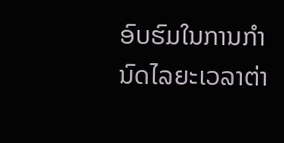ອົບຮົມໃນການກໍານົດໄລຍະເວລາຕ່າ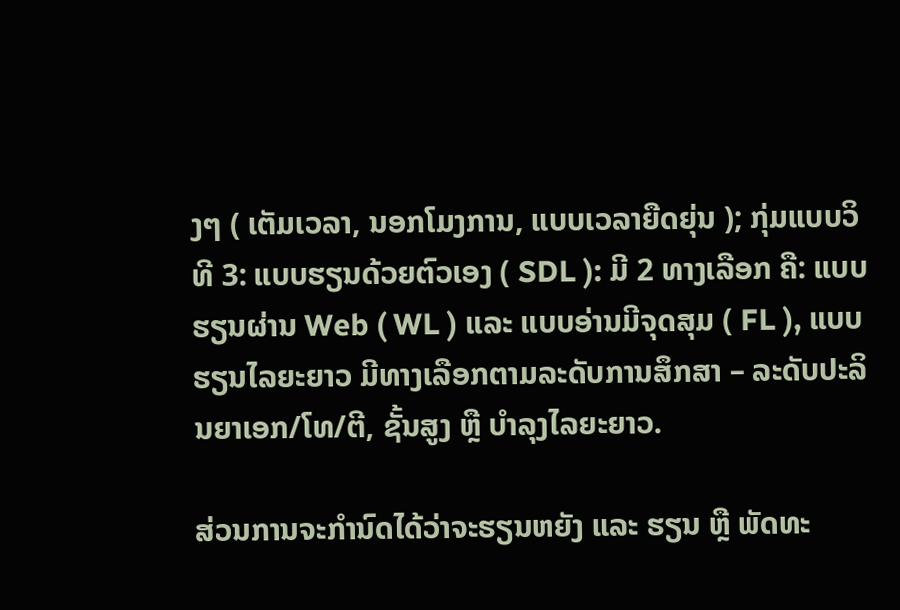ງໆ ( ເຕັມເວລາ, ນອກໂມງການ, ແບບເວລາຍືດຍຸ່ນ ); ກຸ່ມແບບວິທີ 3: ແບບຮຽນດ້ວຍຕົວເອງ ( SDL ): ມີ 2 ທາງເລືອກ ຄື: ແບບຮຽນຜ່ານ Web ( WL ) ແລະ ແບບອ່ານມີຈຸດສຸມ ( FL ), ແບບຮຽນໄລຍະຍາວ ມີທາງເລືອກຕາມລະດັບການສຶກສາ – ລະດັບປະລິນຍາເອກ/ໂທ/ຕີ, ຊັ້ນສູງ ຫຼື ບໍາລຸງໄລຍະຍາວ.

ສ່ວນການຈະກຳນົດໄດ້ວ່າຈະຮຽນຫຍັງ ແລະ ຮຽນ ຫຼື ພັດທະ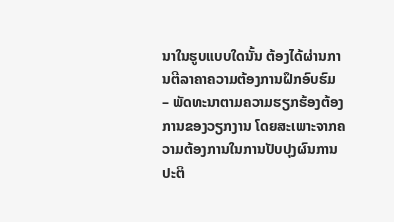ນາໃນຮູບແບບໃດນັ້ນ ຕ້ອງໄດ້ຜ່ານການຕີລາຄາຄວາມຕ້ອງການຝຶກອົບຮົມ – ພັດທະນາຕາມຄວາມຮຽກຮ້ອງຕ້ອງການຂອງວຽກງານ ໂດຍສະເພາະຈາກຄວາມຕ້ອງການໃນການປັບປຸງຜົນການປະຕິ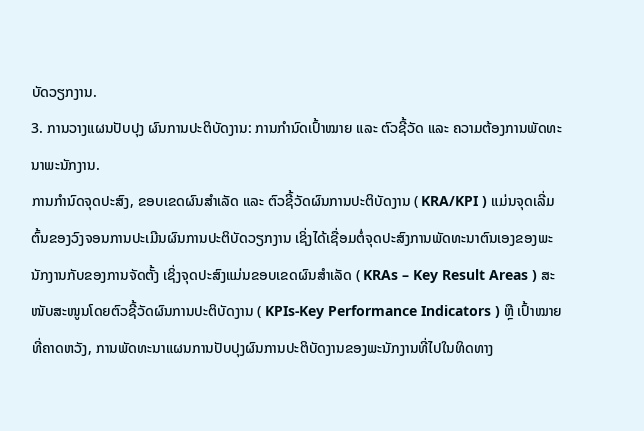ບັດວຽກງານ.
3. ການວາງແຜນປັບປຸງ ຜົນການປະຕິບັດງານ: ການກໍານົດເປົ້າໝາຍ ແລະ ຕົວຊີ້ວັດ ແລະ ຄວາມຕ້ອງການພັດທະນາພະນັກງານ.
ການກຳນົດຈຸດປະສົງ, ຂອບເຂດຜົນສຳເລັດ ແລະ ຕົວຊີ້ວັດຜົນການປະຕິບັດງານ ( KRA/KPI ) ແມ່ນຈຸດເລີ່ມຕົ້ນຂອງວົງຈອນການປະເມີນຜົນການປະຕິບັດວຽກງານ ເຊິ່ງໄດ້ເຊື່ອມຕໍ່ຈຸດປະສົງການພັດທະນາຕົນເອງຂອງພະນັກງານກັບຂອງການຈັດຕັ້ງ ເຊິ່ງຈຸດປະສົງແມ່ນຂອບເຂດຜົນສຳເລັດ ( KRAs – Key Result Areas ) ສະໜັບສະໜູນໂດຍຕົວຊີ້ວັດຜົນການປະຕິບັດງານ ( KPIs-Key Performance Indicators ) ຫຼື ເປົ້າໝາຍທີ່ຄາດຫວັງ, ການພັດທະນາແຜນການປັບປຸງຜົນການປະຕິບັດງານຂອງພະນັກງານທີ່ໄປໃນທິດທາງ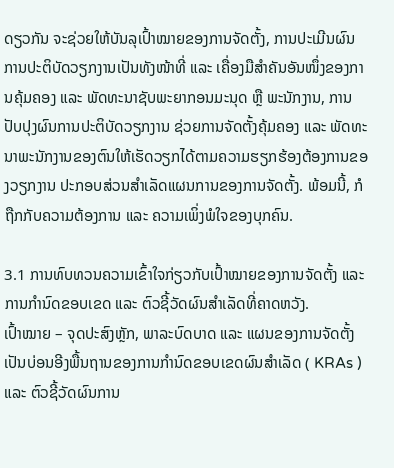ດຽວກັນ ຈະຊ່ວຍໃຫ້ບັນລຸເປົ້າໝາຍຂອງການຈັດຕັ້ງ, ການປະເມີນຜົນການປະຕິບັດວຽກງານເປັນທັງໜ້າທີ່ ແລະ ເຄື່ອງມືສຳຄັນອັນໜຶ່ງຂອງການຄຸ້ມຄອງ ແລະ ພັດທະນາຊັບພະຍາກອນມະນຸດ ຫຼື ພະນັກງານ, ການປັບປຸງຜົນການປະຕິບັດວຽກງານ ຊ່ວຍການຈັດຕັ້ງຄຸ້ມຄອງ ແລະ ພັດທະນາພະນັກງານຂອງຕົນໃຫ້ເຮັດວຽກໄດ້ຕາມຄວາມຮຽກຮ້ອງຕ້ອງການຂອງວຽກງານ ປະກອບສ່ວນສຳເລັດແຜນການຂອງການຈັດຕັ້ງ. ພ້ອມນີ້, ກໍຖືກກັບຄວາມຕ້ອງການ ແລະ ຄວາມເພິ່ງພໍໃຈຂອງບຸກຄົນ.

3.1 ການທົບທວນຄວາມເຂົ້າໃຈກ່ຽວກັບເປົ້າໝາຍຂອງການຈັດຕັ້ງ ແລະ ການກຳນົດຂອບເຂດ ແລະ ຕົວຊີ້ວັດຜົນສຳເລັດທີ່ຄາດຫວັງ.
ເປົ້າໝາຍ – ຈຸດປະສົງຫຼັກ, ພາລະບົດບາດ ແລະ ແຜນຂອງການຈັດຕັ້ງ ເປັນບ່ອນອີງພື້ນຖານຂອງການກຳນົດຂອບເຂດຜົນສຳເລັດ ( KRAs ) ແລະ ຕົວຊີ້ວັດຜົນການ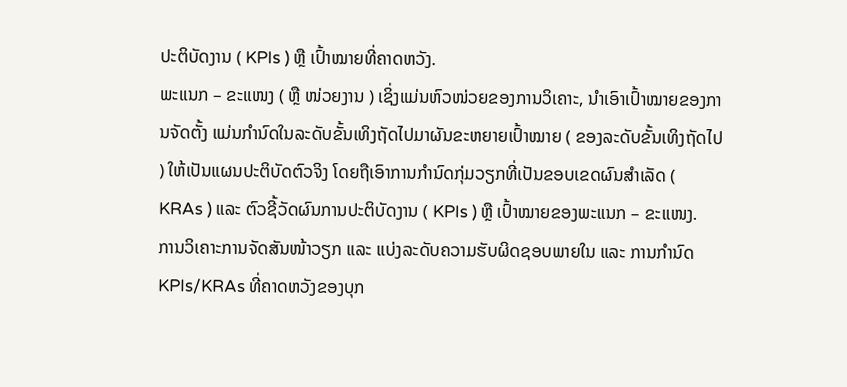ປະຕິບັດງານ ( KPIs ) ຫຼື ເປົ້າໝາຍທີ່ຄາດຫວັງ.
ພະແນກ – ຂະແໜງ ( ຫຼື ໜ່ວຍງານ ) ເຊິ່ງແມ່ນຫົວໜ່ວຍຂອງການວິເຄາະ, ນຳເອົາເປົ້າໝາຍຂອງການຈັດຕັ້ງ ແມ່ນກຳນົດໃນລະດັບຂັ້ນເທິງຖັດໄປມາຜັນຂະຫຍາຍເປົ້າໝາຍ ( ຂອງລະດັບຂັ້ນເທິງຖັດໄປ ) ໃຫ້ເປັນແຜນປະຕິບັດຕົວຈິງ ໂດຍຖືເອົາການກຳນົດກຸ່ມວຽກທີ່ເປັນຂອບເຂດຜົນສຳເລັດ ( KRAs ) ແລະ ຕົວຊີ້ວັດຜົນການປະຕິບັດງານ ( KPIs ) ຫຼື ເປົ້າໝາຍຂອງພະແນກ – ຂະແໜງ.
ການວິເຄາະການຈັດສັນໜ້າວຽກ ແລະ ແບ່ງລະດັບຄວາມຮັບຜິດຊອບພາຍໃນ ແລະ ການກໍານົດ KPIs/KRAs ທີ່ຄາດຫວັງຂອງບຸກ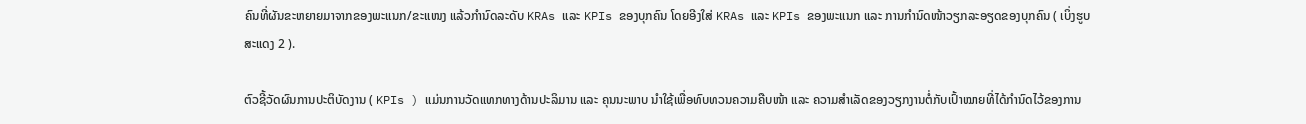ຄົນທີ່ຜັນຂະຫຍາຍມາຈາກຂອງພະແນກ/ຂະແໜງ ແລ້ວກຳນົດລະດັບ KRAs ແລະ KPIs ຂອງບຸກຄົນ ໂດຍອີງໃສ່ KRAs ແລະ KPIs ຂອງພະແນກ ແລະ ການກຳນົດໜ້າວຽກລະອຽດຂອງບຸກຄົນ ( ເບິ່ງຮູບສະແດງ 2 ).

ຕົວຊີ້ວັດຜົນການປະຕິບັດງານ ( KPIs ) ແມ່ນການວັດແທກທາງດ້ານປະລິມານ ແລະ ຄຸນນະພາບ ນຳໃຊ້ເພື່ອທົບທວນຄວາມຄືບໜ້າ ແລະ ຄວາມສຳເລັດຂອງວຽກງານຕໍ່ກັບເປົ້າໝາຍທີ່ໄດ້ກຳນົດໄວ້ຂອງການ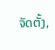ຈັດຕັ້ງ,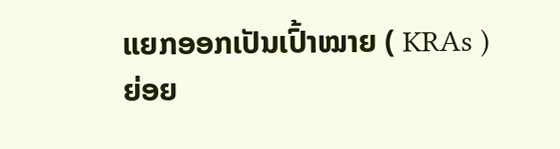ແຍກອອກເປັນເປົ້າໝາຍ ( KRAs ) ຍ່ອຍ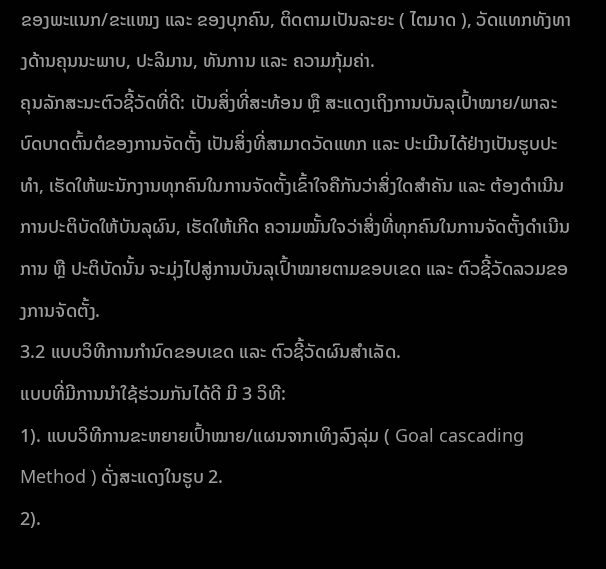ຂອງພະແນກ/ຂະແໜງ ແລະ ຂອງບຸກຄົນ, ຕິດຕາມເປັນລະຍະ ( ໄຕມາດ ), ວັດແທກທັງທາງດ້ານຄຸນນະພາບ, ປະລິມານ, ທັນການ ແລະ ຄວາມກຸ້ມຄ່າ.
ຄຸນລັກສະນະຕົວຊີ້ວັດທີ່ດີ: ເປັນສິ່ງທີ່ສະທ້ອນ ຫຼື ສະແດງເຖິງການບັນລຸເປົ້າໝາຍ/ພາລະບົດບາດຕົ້ນຕໍຂອງການຈັດຕັ້ງ ເປັນສິ່ງທີ່ສາມາດວັດແທກ ແລະ ປະເມີນໄດ້ຢ່າງເປັນຮູບປະທຳ, ເຮັດໃຫ້ພະນັກງານທຸກຄົນໃນການຈັດຕັ້ງເຂົ້າໃຈຄືກັນວ່າສິ່ງໃດສຳຄັນ ແລະ ຕ້ອງດຳເນີນການປະຕິບັດໃຫ້ບັນລຸຜົນ, ເຮັດໃຫ້ເກີດ ຄວາມໝັ້ນໃຈວ່າສິ່ງທີ່ທຸກຄົນໃນການຈັດຕັ້ງດຳເນີນການ ຫຼື ປະຕິບັດນັ້ນ ຈະມຸ່ງໄປສູ່ການບັນລຸເປົ້າໝາຍຕາມຂອບເຂດ ແລະ ຕົວຊີ້ວັດລວມຂອງການຈັດຕັ້ງ.
3.2 ແບບວິທີການກຳນົດຂອບເຂດ ແລະ ຕົວຊີ້ວັດຜົນສຳເລັດ.
ແບບທີ່ມີການນຳໃຊ້ຮ່ວມກັນໄດ້ດີ ມີ 3 ວິທີ:
1). ແບບວິທີການຂະຫຍາຍເປົ້າໝາຍ/ແຜນຈາກເທິງລົງລຸ່ມ ( Goal cascading Method ) ດັ່ງສະແດງໃນຮູບ 2.
2).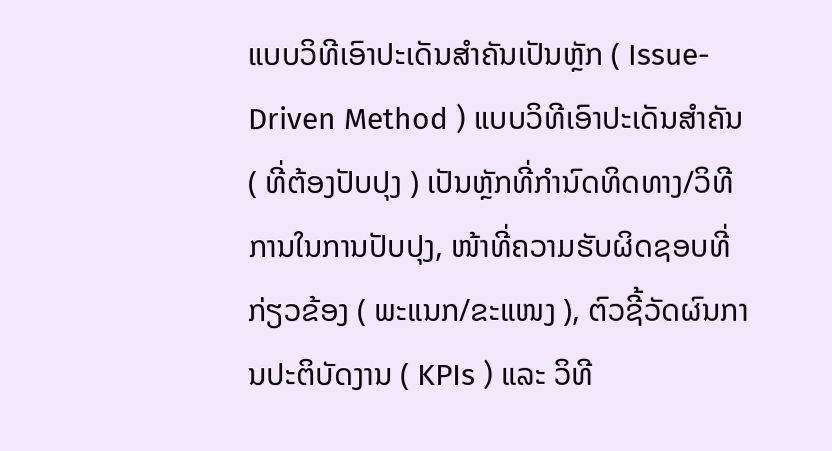ແບບວິທີເອົາປະເດັນສຳຄັນເປັນຫຼັກ ( Issue-Driven Method ) ແບບວິທີເອົາປະເດັນສຳຄັນ ( ທີ່ຕ້ອງປັບປຸງ ) ເປັນຫຼັກທີ່ກຳນົດທິດທາງ/ວິທີການໃນການປັບປຸງ, ໜ້າທີ່ຄວາມຮັບຜິດຊອບທີ່ກ່ຽວຂ້ອງ ( ພະແນກ/ຂະແໜງ ), ຕົວຊີ້ວັດຜົນການປະຕິບັດງານ ( KPIs ) ແລະ ວິທີ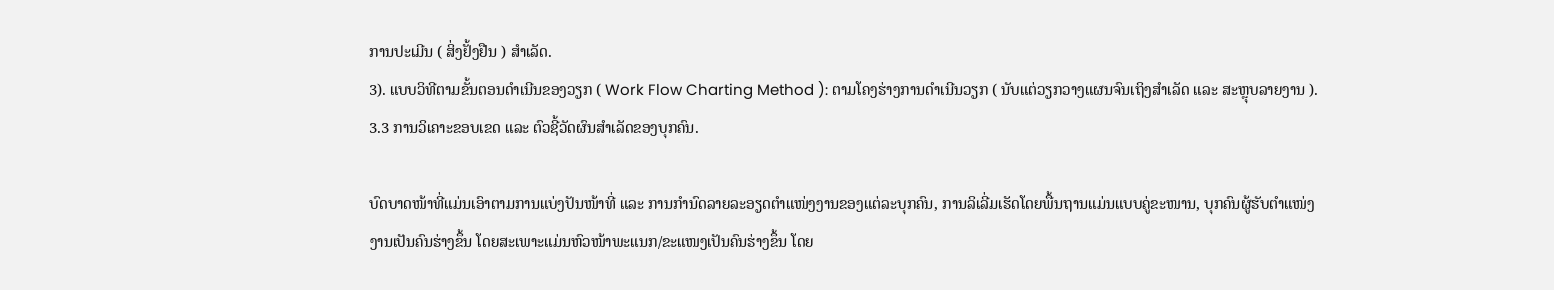ການປະເມີນ ( ສິ່ງຢັ້ງຢືນ ) ສຳເລັດ.
3). ແບບວິທີຕາມຂັ້ນຕອນດຳເນີນຂອງວຽກ ( Work Flow Charting Method ): ຕາມໂຄງຮ່າງການດຳເນີນວຽກ ( ນັບແຕ່ວຽກວາງແຜນຈົນເຖິງສຳເລັດ ແລະ ສະຫຼຸບລາຍງານ ).
3.3 ການວິເຄາະຂອບເຂດ ແລະ ຕົວຊີ້ວັດຜົນສຳເລັດຂອງບຸກຄົນ.

ບົດບາດໜ້າທີ່ແມ່ນເອົາຕາມການແບ່ງປັນໜ້າທີ່ ແລະ ການກຳນົດລາຍລະອຽດຕຳແໜ່ງງານຂອງແຕ່ລະບຸກຄົນ, ການລິເລີ່ມເຮັດໂດຍພື້ນຖານແມ່ນແບບຄູ່ຂະໜານ, ບຸກຄົນຜູ້ຮັບຕຳແໜ່ງງານເປັນຄົນຮ່າງຂຶ້ນ ໂດຍສະເພາະແມ່ນຫົວໜ້າພະແນກ/ຂະແໜງເປັນຄົນຮ່າງຂຶ້ນ ໂດຍ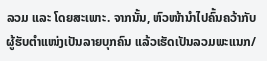ລວມ ແລະ ໂດຍສະເພາະ. ຈາກນັ້ນ, ຫົວໜ້ານຳໄປຄົ້ນຄວ້າກັບຜູ້ຮັບຕຳແໜ່ງເປັນລາຍບຸກຄົນ ແລ້ວເຮັດເປັນລວມພະແນກ/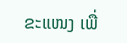ຂະແໜງ ເພື່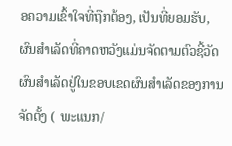ອຄວາມເຂົ້າໃຈທີ່ຖືກຕ້ອງ, ເປັນທີ່ຍອມຮັບ, ຜົນສຳເລັດທີ່ຄາດຫວັງແມ່ນຈັດຕາມຕົວຊີ້ວັດຜົນສຳເລັດຢູ່ໃນຂອບເຂດຜົນສຳເລັດຂອງການຈັດຕັ້ງ ( ພະແນກ/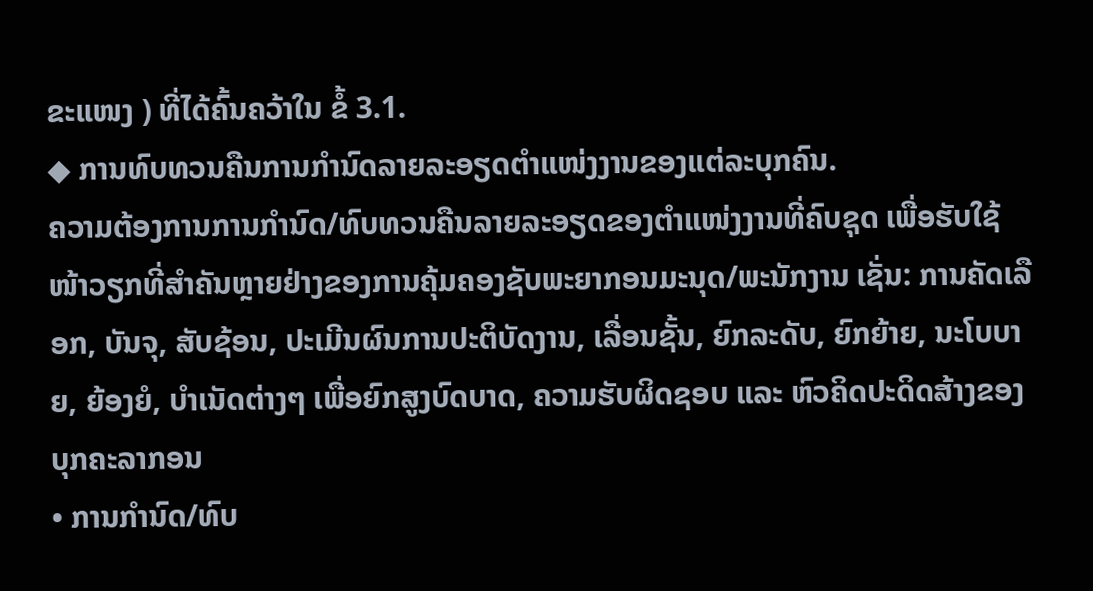ຂະແໜງ ) ທີ່ໄດ້ຄົ້ນຄວ້າໃນ ຂໍ້ 3.1.
◆ ການທົບທວນຄືນການກຳນົດລາຍລະອຽດຕຳແໜ່ງງານຂອງແຕ່ລະບຸກຄົນ.
ຄວາມຕ້ອງການການກຳນົດ/ທົບທວນຄືນລາຍລະອຽດຂອງຕຳແໜ່ງງານທີ່ຄົບຊຸດ ເພື່ອຮັບໃຊ້ໜ້າວຽກທີ່ສຳຄັນຫຼາຍຢ່າງຂອງການຄຸ້ມຄອງຊັບພະຍາກອນມະນຸດ/ພະນັກງານ ເຊັ່ນ: ການຄັດເລືອກ, ບັນຈຸ, ສັບຊ້ອນ, ປະເມີນຜົນການປະຕິບັດງານ, ເລື່ອນຊັ້ນ, ຍົກລະດັບ, ຍົກຍ້າຍ, ນະໂບບາຍ, ຍ້ອງຍໍ, ບຳເນັດຕ່າງໆ ເພື່ອຍົກສູງບົດບາດ, ຄວາມຮັບຜິດຊອບ ແລະ ຫົວຄິດປະດິດສ້າງຂອງບຸກຄະລາກອນ
• ການກຳນົດ/ທົບ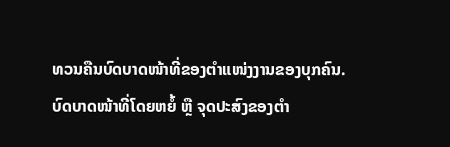ທວນຄືນບົດບາດໜ້າທີ່ຂອງຕຳແໜ່ງງານຂອງບຸກຄົນ.
ບົດບາດໜ້າທີ່ໂດຍຫຍໍ້ ຫຼື ຈຸດປະສົງຂອງຕຳ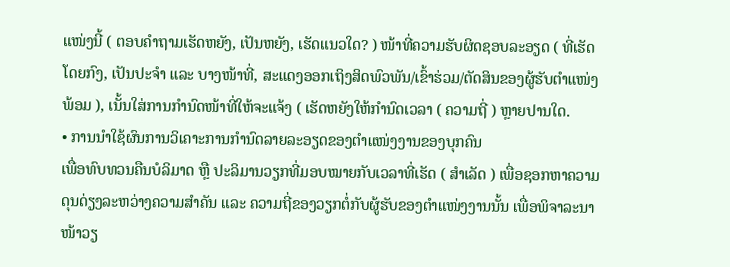ແໜ່ງນີ້ ( ຕອບຄຳຖາມເຮັດຫຍັງ, ເປັນຫຍັງ, ເຮັດແນວໃດ? ) ໜ້າທີ່ຄວາມຮັບຜິດຊອບລະອຽດ ( ທີ່ເຮັດໂດຍກົງ, ເປັນປະຈຳ ແລະ ບາງໜ້າທີ່, ສະແດງອອກເຖິງສິດພົວພັນ/ເຂົ້າຮ່ວມ/ຕັດສິນຂອງຜູ້ຮັບຕຳແໜ່ງພ້ອມ ), ເນັ້ນໃສ່ການກຳນົດໜ້າທີ່ໃຫ້ຈະແຈ້ງ ( ເຮັດຫຍັງໃຫ້ກຳນົດເວລາ ( ຄວາມຖີ່ ) ຫຼາຍປານໃດ.
• ການນໍາໃຊ້ຜົນການວິເຄາະການກໍານົດລາຍລະອຽດຂອງຕໍາແໜ່ງງານຂອງບຸກຄົນ
ເພື່ອທົບທວນຄືນບໍລິມາດ ຫຼື ປະລິມານວຽກທີ່ມອບໝາຍກັບເວລາທີ່ເຮັດ ( ສໍາເລັດ ) ເພື່ອຊອກຫາຄວາມດຸນດ່ຽງລະຫວ່າງຄວາມສໍາຄັນ ແລະ ຄວາມຖີ່ຂອງວຽກຕໍ່ກັບຜູ້ຮັບຂອງຕໍາແໜ່ງງານນັ້ນ ເພື່ອພິຈາລະນາໜ້າວຽ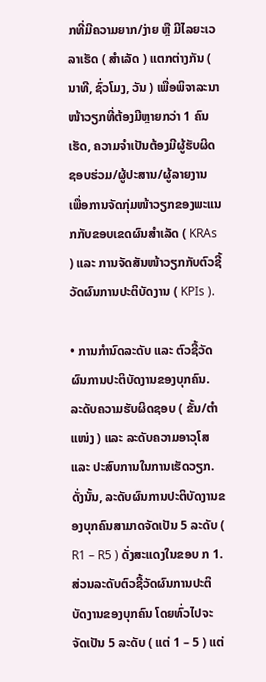ກທີ່ມີຄວາມຍາກ/ງ່າຍ ຫຼື ມີໄລຍະເວລາເຮັດ ( ສໍາເລັດ ) ແຕກຕ່າງກັນ ( ນາທີ, ຊົ່ວໂມງ, ວັນ ) ເພື່ອພິຈາລະນາໜ້າວຽກທີ່ຕ້ອງມີຫຼາຍກວ່າ 1 ຄົນເຮັດ, ຄວາມຈໍາເປັນຕ້ອງມີຜູ້ຮັບຜິດຊອບຮ່ວມ/ຜູ້ປະສານ/ຜູ້ລາຍງານ ເພື່ອການຈັດກຸ່ມໜ້າວຽກຂອງພະແນກກັບຂອບເຂດຜົນສຳເລັດ ( KRAs ) ແລະ ການຈັດສັນໜ້າວຽກກັບຕົວຊີ້ວັດຜົນການປະຕິບັດງານ ( KPIs ).

• ການກຳນົດລະດັບ ແລະ ຕົວຊີ້ວັດຜົນການປະຕິບັດງານຂອງບຸກຄົນ.
ລະດັບຄວາມຮັບຜິດຊອບ ( ຂັ້ນ/ຕຳແໜ່ງ ) ແລະ ລະດັບຄວາມອາວຸໂສ ແລະ ປະສົບການໃນການເຮັດວຽກ. ດັ່ງນັ້ນ, ລະດັບຜົນການປະຕິບັດງານຂອງບຸກຄົນສາມາດຈັດເປັນ 5 ລະດັບ ( R1 – R5 ) ດັ່ງສະແດງໃນຂອບ ກ 1.
ສ່ວນລະດັບຕົວຊີ້ວັດຜົນການປະຕິບັດງານຂອງບຸກຄົນ ໂດຍທົ່ວໄປຈະຈັດເປັນ 5 ລະດັບ ( ແຕ່ 1 – 5 ) ແຕ່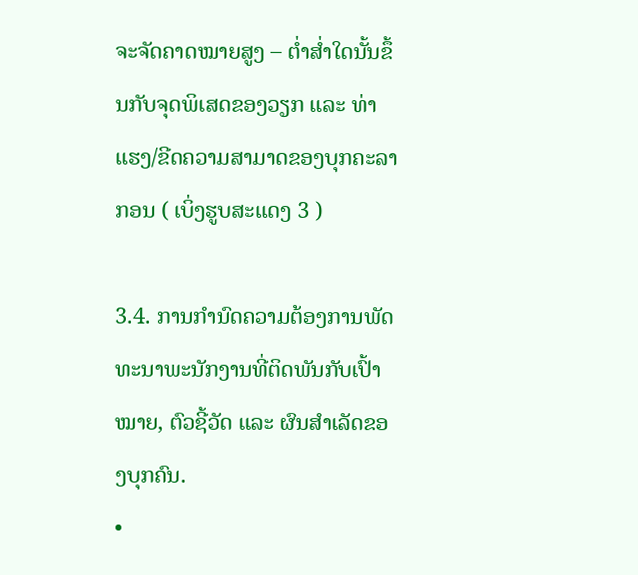ຈະຈັດຄາດໝາຍສູງ – ຕໍ່າສໍ່າໃດນັ້ນຂຶ້ນກັບຈຸດພິເສດຂອງວຽກ ແລະ ທ່າແຮງ/ຂີດຄວາມສາມາດຂອງບຸກຄະລາກອນ ( ເບິ່ງຮູບສະແດງ 3 )

3.4. ການກໍານົດຄວາມຕ້ອງການພັດທະນາພະນັກງານທີ່ຕິດພັນກັບເປົ້າໝາຍ, ຕົວຊີ້ວັດ ແລະ ຜົນສຳເລັດຂອງບຸກຄົນ.
•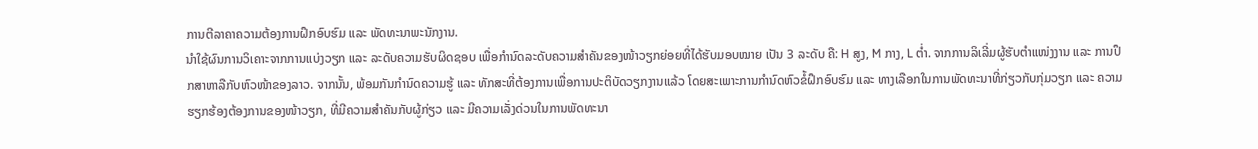ການຕີລາຄາຄວາມຕ້ອງການຝຶກອົບຮົມ ແລະ ພັດທະນາພະນັກງານ.
ນຳໃຊ້ຜົນການວິເຄາະຈາກການແບ່ງວຽກ ແລະ ລະດັບຄວາມຮັບຜິດຊອບ ເພື່ອກໍານົດລະດັບຄວາມສໍາຄັນຂອງໜ້າວຽກຍ່ອຍທີ່ໄດ້ຮັບມອບໝາຍ ເປັນ 3 ລະດັບ ຄື: H ສູງ, M ກາງ, L ຕ່ຳ. ຈາກການລິເລີ່ມຜູ້ຮັບຕໍາແໜ່ງງານ ແລະ ການປຶກສາຫາລືກັບຫົວໜ້າຂອງລາວ. ຈາກນັ້ນ, ພ້ອມກັນກໍານົດຄວາມຮູ້ ແລະ ທັກສະທີ່ຕ້ອງການເພື່ອການປະຕິບັດວຽກງານແລ້ວ ໂດຍສະເພາະການກໍານົດຫົວຂໍ້ຝຶກອົບຮົມ ແລະ ທາງເລືອກໃນການພັດທະນາທີ່ກ່ຽວກັບກຸ່ມວຽກ ແລະ ຄວາມຮຽກຮ້ອງຕ້ອງການຂອງໜ້າວຽກ, ທີ່ມີຄວາມສຳຄັນກັບຜູ້ກ່ຽວ ແລະ ມີຄວາມເລັ່ງດ່ວນໃນການພັດທະນາ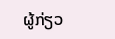ຜູ້ກ່ຽວ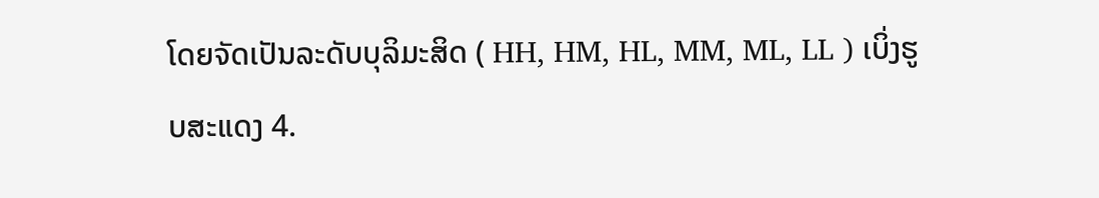ໂດຍຈັດເປັນລະດັບບຸລິມະສິດ ( HH, HM, HL, MM, ML, LL ) ເບິ່ງຮູບສະແດງ 4.